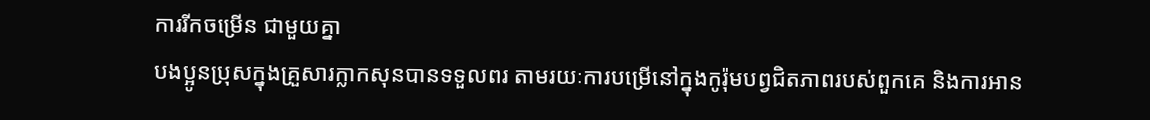ការរីកចម្រើន ជាមួយគ្នា
បងប្អូនប្រុសក្នុងគ្រួសារក្លាកសុនបានទទួលពរ តាមរយៈការបម្រើនៅក្នុងកូរ៉ុមបព្វជិតភាពរបស់ពួកគេ និងការអាន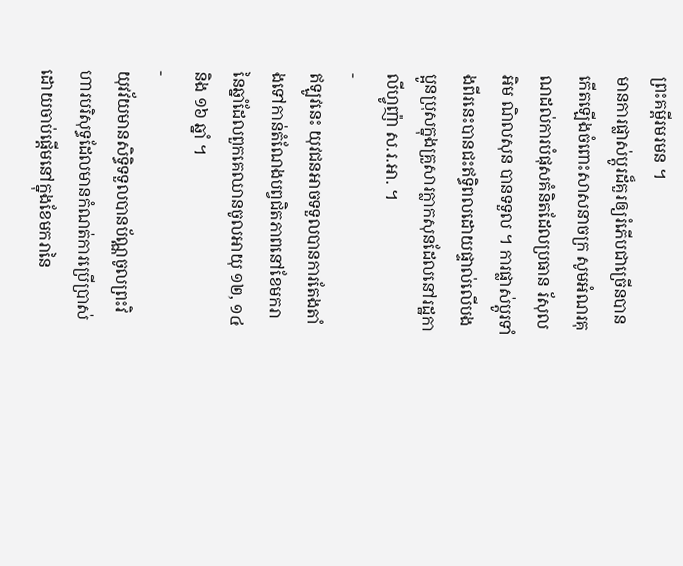ព្រះគម្ពីរមរមន ។
មានការផ្លាស់ប្តូរដ៏គួរឲ្យរំភើបជាច្រើនបានកើតឡើងចំពោះសាសនាចក្រ សូមអំណរគុណដល់ការបំផុសគំនិតដែលប្រធាន រ័សុល អិម ណិលសុន បានទទួល ។ ការផ្លាស់ប្តូរទាំងពីរនេះបានជះឥទ្ធិពលដោយផ្ទាល់លើបងប្អូនប្រុសក្នុងគ្រួសារក្លាកសុនដែលនៅរដ្ឋកាលីហ្វូញ៉ា ស.រ.អា. ។
-
ឥឡូវនេះ យុវជនអាចទទួលបានការតែងតាំងទៅកាន់តំណែងបព្វជិតភាពនៅខែមករានៃឆ្នាំដែលពួកគេឈានចូលអាយុ ១២, ១៤ និង ១៦ ឆ្នាំ ។
-
យុវវ័យមានសិទ្ធិទទួលបានប័ណ្ណចូលព្រះវិហារបរិសុទ្ធដែលមានកំណត់ការប្រើប្រាស់ដោយចាប់ផ្ដើមនៅក្នុងខែមករានៃ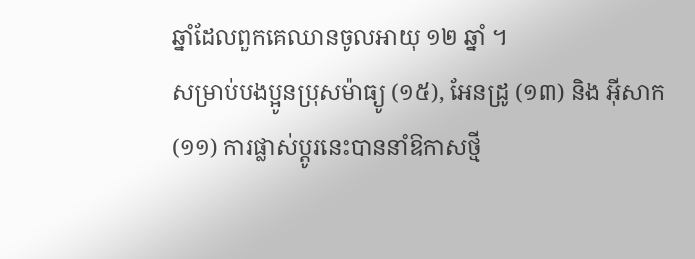ឆ្នាំដែលពួកគេឈានចូលអាយុ ១២ ឆ្នាំ ។
សម្រាប់បងប្អូនប្រុសម៉ាធ្យូ (១៥), អែនដ្រូ (១៣) និង អ៊ីសាក (១១) ការផ្លាស់ប្តូរនេះបាននាំឱកាសថ្មី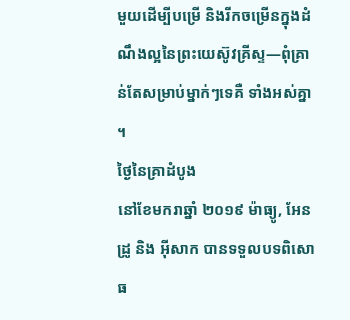មួយដើម្បីបម្រើ និងរីកចម្រើនក្នុងដំណឹងល្អនៃព្រះយេស៊ូវគ្រីស្ទ—ពុំគ្រាន់តែសម្រាប់ម្នាក់ៗទេគឺ ទាំងអស់គ្នា ។
ថ្ងៃនៃគ្រាដំបូង
នៅខែមករាឆ្នាំ ២០១៩ ម៉ាធ្យូ, អែនដ្រូ និង អ៊ីសាក បានទទួលបទពិសោធ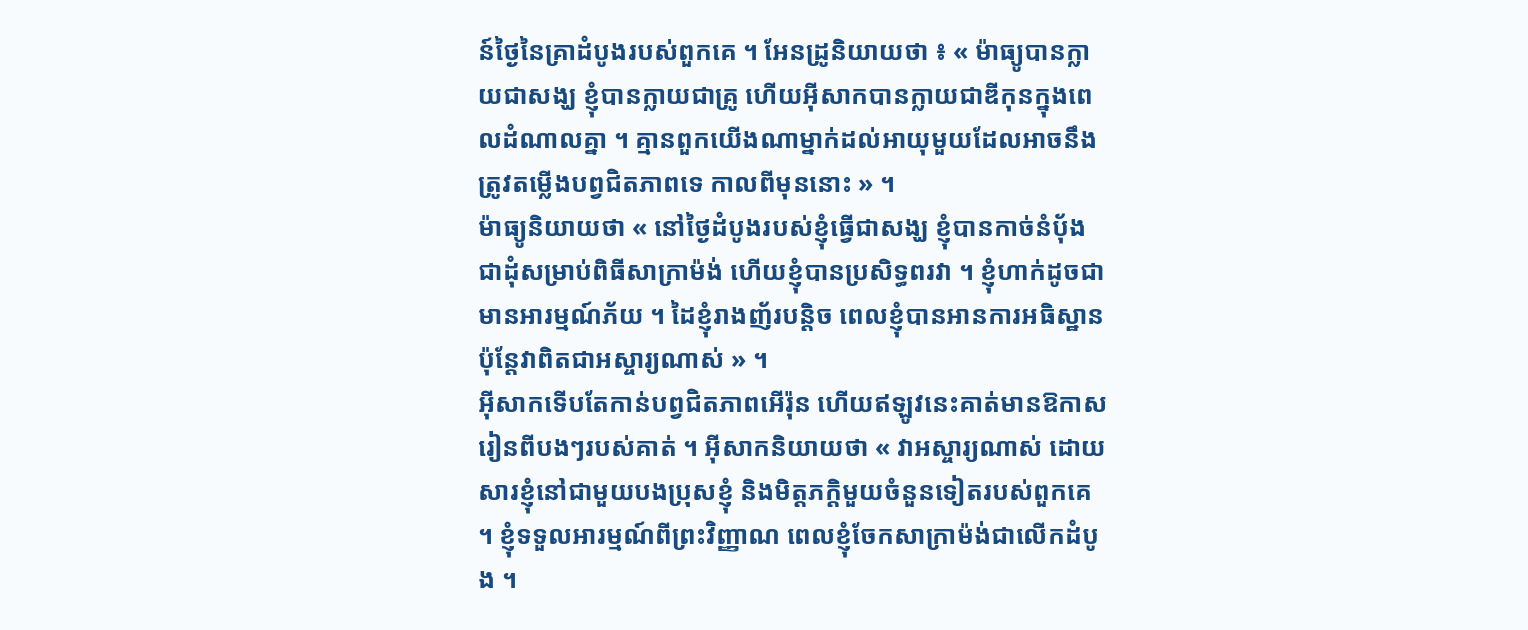ន៍ថ្ងៃនៃគ្រាដំបូងរបស់ពួកគេ ។ អែនដ្រូនិយាយថា ៖ « ម៉ាធ្យូបានក្លាយជាសង្ឃ ខ្ញុំបានក្លាយជាគ្រូ ហើយអ៊ីសាកបានក្លាយជាឌីកុនក្នុងពេលដំណាលគ្នា ។ គ្មានពួកយើងណាម្នាក់ដល់អាយុមួយដែលអាចនឹងត្រូវតម្លើងបព្វជិតភាពទេ កាលពីមុននោះ » ។
ម៉ាធ្យូនិយាយថា « នៅថ្ងៃដំបូងរបស់ខ្ញុំធ្វើជាសង្ឃ ខ្ញុំបានកាច់នំបុ័ងជាដុំសម្រាប់ពិធីសាក្រាម៉ង់ ហើយខ្ញុំបានប្រសិទ្ធពរវា ។ ខ្ញុំហាក់ដូចជាមានអារម្មណ៍ភ័យ ។ ដៃខ្ញុំរាងញ័របន្តិច ពេលខ្ញុំបានអានការអធិស្ឋាន ប៉ុន្តែវាពិតជាអស្ចារ្យណាស់ » ។
អ៊ីសាកទើបតែកាន់បព្វជិតភាពអើរ៉ុន ហើយឥឡូវនេះគាត់មានឱកាសរៀនពីបងៗរបស់គាត់ ។ អ៊ីសាកនិយាយថា « វាអស្ចារ្យណាស់ ដោយសារខ្ញុំនៅជាមួយបងប្រុសខ្ញុំ និងមិត្តភក្តិមួយចំនួនទៀតរបស់ពួកគេ ។ ខ្ញុំទទួលអារម្មណ៍ពីព្រះវិញ្ញាណ ពេលខ្ញុំចែកសាក្រាម៉ង់ជាលើកដំបូង ។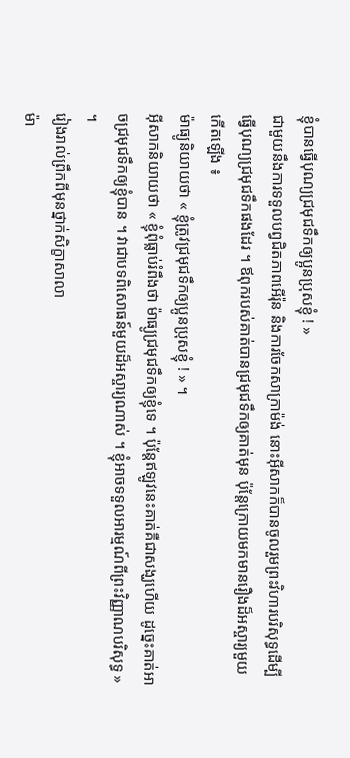ខ្ញុំបានធ្វើបុណ្យជ្រមុជទឹកឲ្យប្អូនប្រុសខ្ញុំ ! »
ជាមួយនឹងការទទួលបព្វជិតភាពអើរ៉ុន និងការចែកសាក្រាម៉ង់ នោះអ៊ីសាកក៏បានចូលរួមព្រះវិហារបរិសុទ្ធដើម្បីធ្វើបុណ្យជ្រមុជទឹកផងដែរ ។ ឪពុករបស់គាត់បានជ្រមុជទឹកឲ្យគាត់មុន ប៉ុន្តែក្រោយមកមានរឿងដ៏អស្ចារ្យមួយកើតឡើង ៖
ម៉ាធ្យូនិយាយថា « ខ្ញុំត្រូវជ្រមុជទឹកឲ្យប្អូនប្រុសខ្ញុំ ! » ។
អ៊ីសាកនិយាយថា « ខ្ញុំពុំធ្លាប់រំពឹងថា ម៉ាធ្យូជ្រមុជទឹកឲ្យខ្ញុំទេ ។ ប៉ុន្តែឥឡូវនេះគាត់គឺជាសង្ឃហើយ ដូច្នេះគាត់អាចជ្រមុជទឹកឲ្យខ្ញុំបាន ។ វាជាបទពិសោធន៍មួយដ៏អស្ចារ្យណាស់ ។ ខ្ញុំអាចទទួលអារម្មណ៍ពីព្រះវិញ្ញាណបរិសុទ្ធ » ។
រៀងរាល់ព្រឹកពីមុនថ្នាក់សិក្ខាសាលា
ម៉ា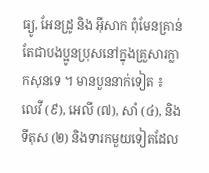ធ្យូ, អែនដ្រូ និង អ៊ីសាក ពុំមែនគ្រាន់តែជាបងប្អូនប្រុសនៅក្នុងគ្រួសារក្លាកសុនទេ ។ មានបួននាក់ទៀត ៖ លេវី (៩), អេលី (៧), សាំ (៤), និង ទីតុស (២) និងទារកមួយទៀតដែល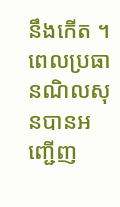នឹងកើត ។
ពេលប្រធានណិលសុនបានអញ្ជើញ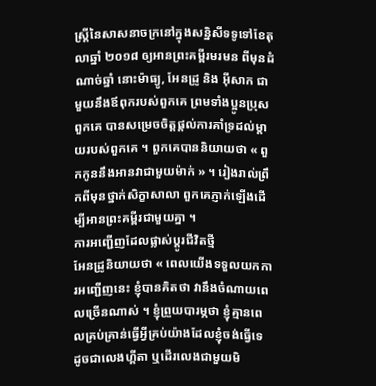ស្ត្រីនៃសាសនាចក្រនៅក្នុងសន្និសីទទូទៅខែតុលាឆ្នាំ ២០១៨ ឲ្យអានព្រះគម្ពីរមរមន ពីមុនដំណាច់ឆ្នាំ នោះម៉ាធ្យូ, អែនដ្រូ និង អ៊ីសាក ជាមួយនឹងឪពុករបស់ពួកគេ ព្រមទាំងប្អូនប្រុសពួកគេ បានសម្រេចចិត្តផ្តល់ការគាំទ្រដល់ម្តាយរបស់ពួកគេ ។ ពួកគេបាននិយាយថា « ពួកកូននឹងអានវាជាមួយម៉ាក់ » ។ រៀងរាល់ព្រឹកពីមុនថ្នាក់សិក្ខាសាលា ពួកគេភ្ញាក់ឡើងដើម្បីអានព្រះគម្ពីរជាមួយគ្នា ។
ការអញ្ជើញដែលផ្លាស់ប្តូរជីវិតថ្មី
អែនដ្រូនិយាយថា « ពេលយើងទទួលយកការអញ្ជើញនេះ ខ្ញុំបានគិតថា វានឹងចំណាយពេលច្រើនណាស់ ។ ខ្ញុំព្រួយបារម្ភថា ខ្ញុំគ្មានពេលគ្រប់គ្រាន់ធ្វើអ្វីគ្រប់យ៉ាងដែលខ្ញុំចង់ធ្វើទេ ដូចជាលេងហ្គីតា ឬដើរលេងជាមួយមិ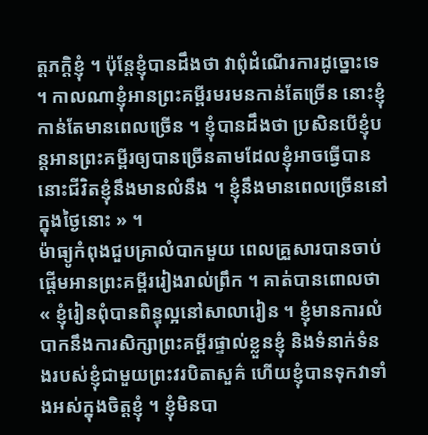ត្តភក្តិខ្ញុំ ។ ប៉ុន្តែខ្ញុំបានដឹងថា វាពុំដំណើរការដូច្នោះទេ ។ កាលណាខ្ញុំអានព្រះគម្ពីរមរមនកាន់តែច្រើន នោះខ្ញុំកាន់តែមានពេលច្រើន ។ ខ្ញុំបានដឹងថា ប្រសិនបើខ្ញុំបន្តអានព្រះគម្ពីរឲ្យបានច្រើនតាមដែលខ្ញុំអាចធ្វើបាន នោះជីវិតខ្ញុំនឹងមានលំនឹង ។ ខ្ញុំនឹងមានពេលច្រើននៅក្នុងថ្ងៃនោះ » ។
ម៉ាធ្យូកំពុងជួបគ្រាលំបាកមួយ ពេលគ្រួសារបានចាប់ផ្តើមអានព្រះគម្ពីររៀងរាល់ព្រឹក ។ គាត់បានពោលថា « ខ្ញុំរៀនពុំបានពិន្ទុល្អនៅសាលារៀន ។ ខ្ញុំមានការលំបាកនឹងការសិក្សាព្រះគម្ពីរផ្ទាល់ខ្លួនខ្ញុំ និងទំនាក់ទំនងរបស់ខ្ញុំជាមួយព្រះវរបិតាសួគ៌ ហើយខ្ញុំបានទុកវាទាំងអស់ក្នុងចិត្តខ្ញុំ ។ ខ្ញុំមិនបា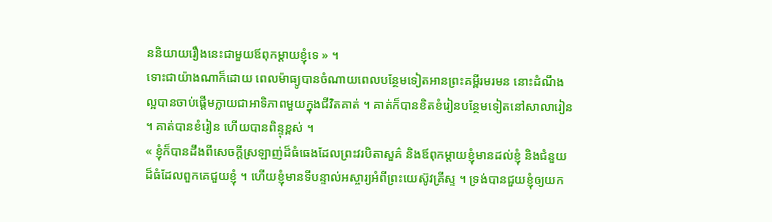ននិយាយរឿងនេះជាមួយឪពុកម្តាយខ្ញុំទេ » ។
ទោះជាយ៉ាងណាក៏ដោយ ពេលម៉ាធ្យូបានចំណាយពេលបន្ថែមទៀតអានព្រះគម្ពីរមរមន នោះដំណឹងល្អបានចាប់ផ្តើមក្លាយជាអាទិភាពមួយក្នុងជីវិតគាត់ ។ គាត់ក៏បានខិតខំរៀនបន្ថែមទៀតនៅសាលារៀន ។ គាត់បានខំរៀន ហើយបានពិន្ទុខ្ពស់ ។
« ខ្ញុំក៏បានដឹងពីសេចក្តីស្រឡាញ់ដ៏ធំធេងដែលព្រះវរបិតាសួគ៌ និងឪពុកម្តាយខ្ញុំមានដល់ខ្ញុំ និងជំនួយដ៏ធំដែលពួកគេជួយខ្ញុំ ។ ហើយខ្ញុំមានទីបន្ទាល់អស្ចារ្យអំពីព្រះយេស៊ូវគ្រីស្ទ ។ ទ្រង់បានជួយខ្ញុំឲ្យយក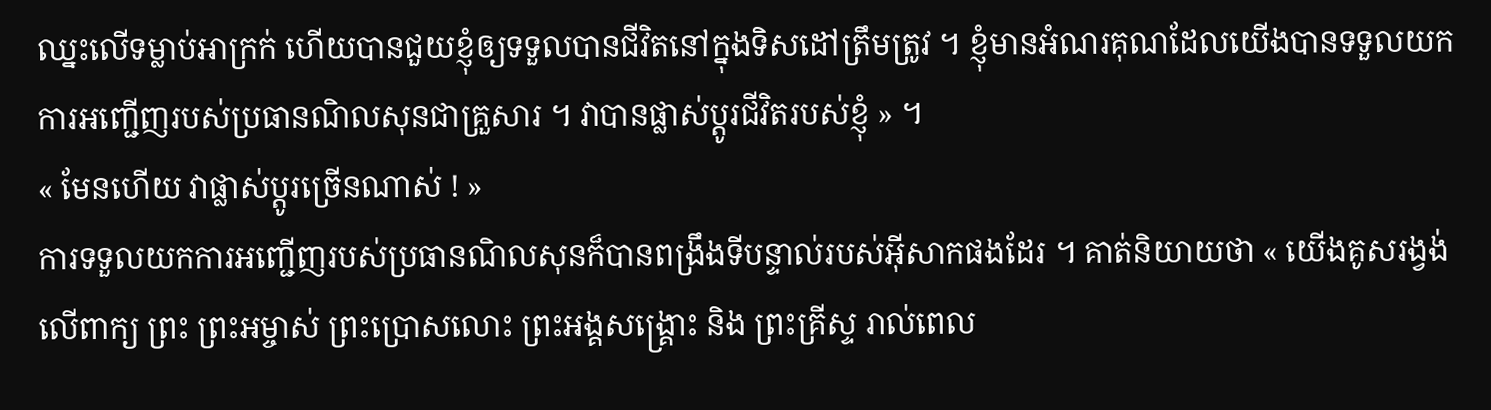ឈ្នះលើទម្លាប់អាក្រក់ ហើយបានជួយខ្ញុំឲ្យទទួលបានជីវិតនៅក្នុងទិសដៅត្រឹមត្រូវ ។ ខ្ញុំមានអំណរគុណដែលយើងបានទទួលយកការអញ្ជើញរបស់ប្រធានណិលសុនជាគ្រួសារ ។ វាបានផ្លាស់ប្ដូរជីវិតរបស់ខ្ញុំ » ។
« មែនហើយ វាផ្លាស់ប្តូរច្រើនណាស់ ! »
ការទទួលយកការអញ្ជើញរបស់ប្រធានណិលសុនក៏បានពង្រឹងទីបន្ទាល់របស់អ៊ីសាកផងដែរ ។ គាត់និយាយថា « យើងគូសរង្វង់លើពាក្យ ព្រះ ព្រះអម្ចាស់ ព្រះប្រោសលោះ ព្រះអង្គសង្គ្រោះ និង ព្រះគ្រីស្ទ រាល់ពេល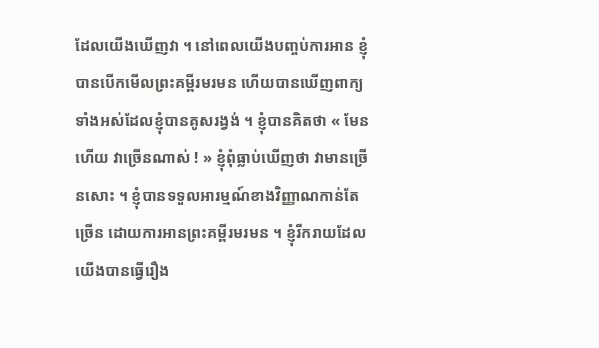ដែលយើងឃើញវា ។ នៅពេលយើងបញ្ចប់ការអាន ខ្ញុំបានបើកមើលព្រះគម្ពីរមរមន ហើយបានឃើញពាក្យទាំងអស់ដែលខ្ញុំបានគូសរង្វង់ ។ ខ្ញុំបានគិតថា « មែនហើយ វាច្រើនណាស់ ! » ខ្ញុំពុំធ្លាប់ឃើញថា វាមានច្រើនសោះ ។ ខ្ញុំបានទទួលអារម្មណ៍ខាងវិញ្ញាណកាន់តែច្រើន ដោយការអានព្រះគម្ពីរមរមន ។ ខ្ញុំរីករាយដែលយើងបានធ្វើរឿង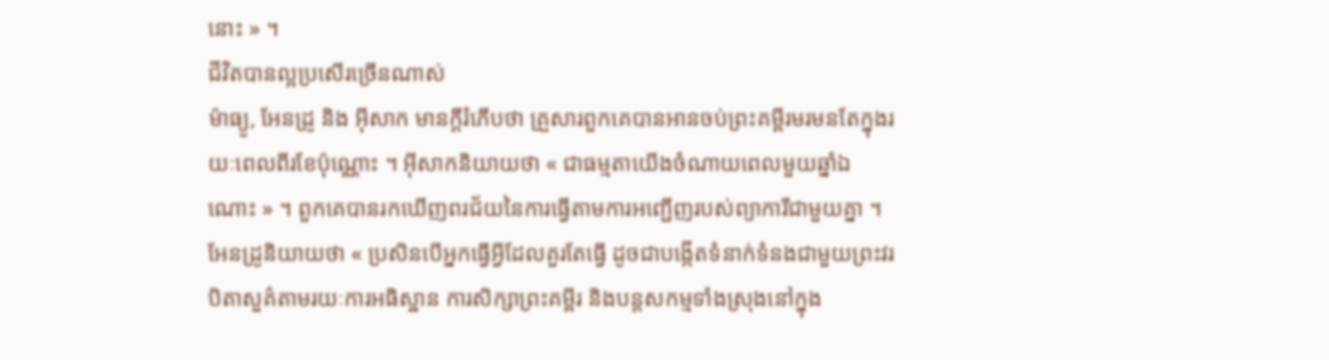នោះ » ។
ជីវិតបានល្អប្រសើរច្រើនណាស់
ម៉ាធ្យូ, អែនដ្រូ និង អ៊ីសាក មានក្តីរំភើបថា គ្រួសារពួកគេបានអានចប់ព្រះគម្ពីរមរមនតែក្នុងរយៈពេលពីរខែប៉ុណ្ណោះ ។ អ៊ីសាកនិយាយថា « ជាធម្មតាយើងចំណាយពេលមួយឆ្នាំឯណោះ » ។ ពួកគេបានរកឃើញពរជ័យនៃការធ្វើតាមការអញ្ជើញរបស់ព្យាការីជាមួយគ្នា ។
អែនដ្រូនិយាយថា « ប្រសិនបើអ្នកធ្វើអ្វីដែលគួរតែធ្វើ ដូចជាបង្កើតទំនាក់ទំនងជាមួយព្រះវរបិតាសួគ៌តាមរយៈការអធិស្ឋាន ការសិក្សាព្រះគម្ពីរ និងបន្តសកម្មទាំងស្រុងនៅក្នុង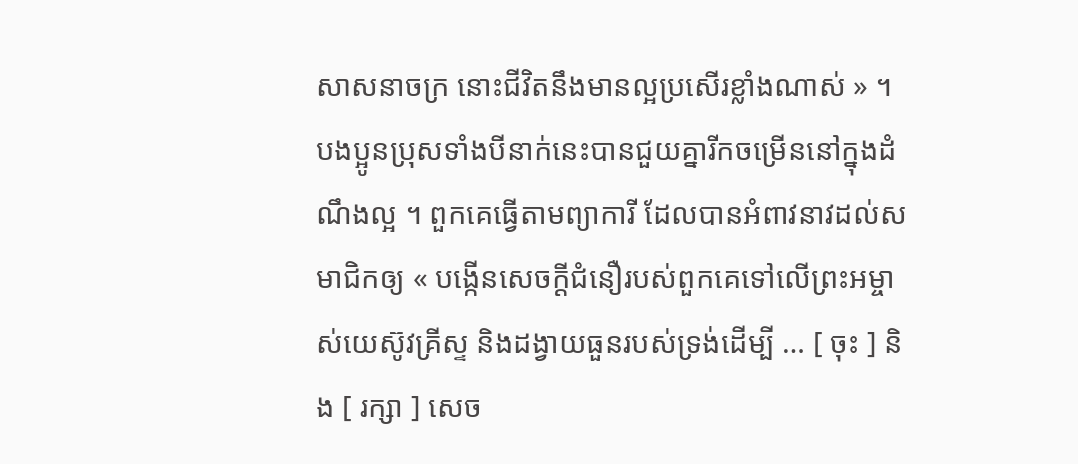សាសនាចក្រ នោះជីវិតនឹងមានល្អប្រសើរខ្លាំងណាស់ » ។
បងប្អូនប្រុសទាំងបីនាក់នេះបានជួយគ្នារីកចម្រើននៅក្នុងដំណឹងល្អ ។ ពួកគេធ្វើតាមព្យាការី ដែលបានអំពាវនាវដល់សមាជិកឲ្យ « បង្កើនសេចក្ដីជំនឿរបស់ពួកគេទៅលើព្រះអម្ចាស់យេស៊ូវគ្រីស្ទ និងដង្វាយធួនរបស់ទ្រង់ដើម្បី … [ ចុះ ] និង [ រក្សា ] សេច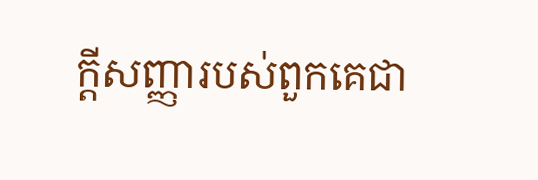ក្ដីសញ្ញារបស់ពួកគេជា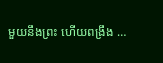មួយនឹងព្រះ ហើយពង្រឹង …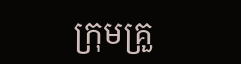ក្រុមគ្រួ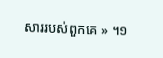សាររបស់ពួកគេ » ។១